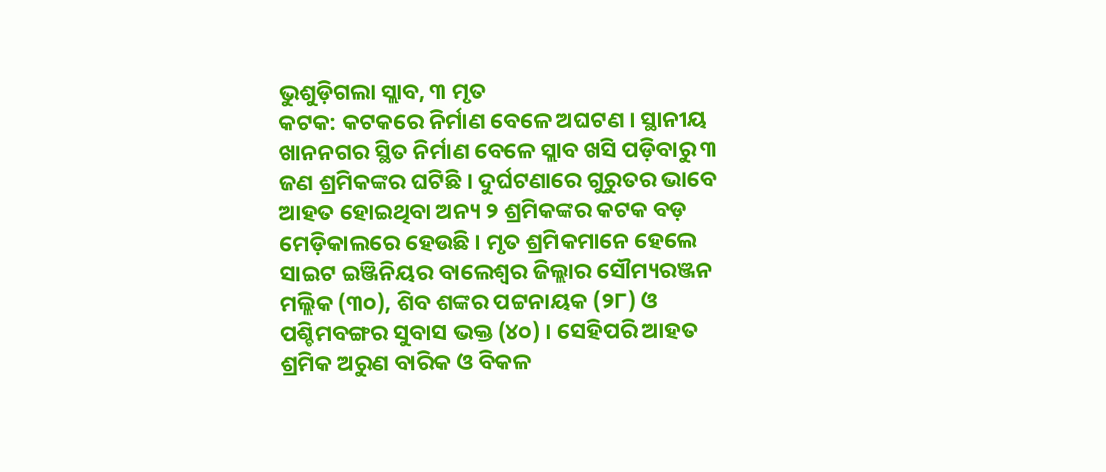ଭୁଶୁଡ଼ିଗଲା ସ୍ଲାବ, ୩ ମୃତ
କଟକ: କଟକରେ ନିର୍ମାଣ ବେଳେ ଅଘଟଣ । ସ୍ଥାନୀୟ ଖାନନଗର ସ୍ଥିତ ନିର୍ମାଣ ବେଳେ ସ୍ଲାବ ଖସି ପଡ଼ିବାରୁ ୩ ଜଣ ଶ୍ରମିକଙ୍କର ଘଟିଛି । ଦୁର୍ଘଟଣାରେ ଗୁରୁତର ଭାବେ ଆହତ ହୋଇଥିବା ଅନ୍ୟ ୨ ଶ୍ରମିକଙ୍କର କଟକ ବଡ଼ ମେଡ଼ିକାଲରେ ହେଉଛି । ମୃତ ଶ୍ରମିକମାନେ ହେଲେ ସାଇଟ ଇଞ୍ଜିନିୟର ବାଲେଶ୍ୱର ଜିଲ୍ଲାର ସୌମ୍ୟରଞ୍ଜନ ମଲ୍ଲିକ (୩୦), ଶିବ ଶଙ୍କର ପଟ୍ଟନାୟକ (୨୮) ଓ ପଶ୍ଚିମବଙ୍ଗର ସୁବାସ ଭକ୍ତ (୪୦) । ସେହିପରି ଆହତ ଶ୍ରମିକ ଅରୁଣ ବାରିକ ଓ ବିକଳ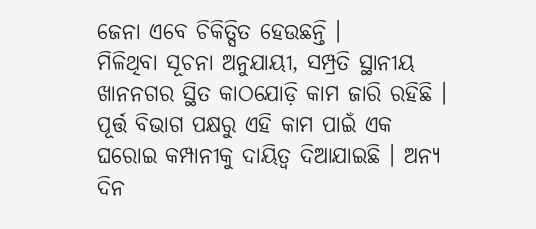ଜେନା ଏବେ ଚିକିତ୍ସିତ ହେଉଛନ୍ତି ।
ମିଳିଥିବା ସୂଚନା ଅନୁଯାୟୀ, ସମ୍ପ୍ରତି ସ୍ଥାନୀୟ ଖାନନଗର ସ୍ଥିତ କାଠଯୋଡ଼ି କାମ ଜାରି ରହିଛି । ପୂର୍ତ୍ତ ବିଭାଗ ପକ୍ଷରୁ ଏହି କାମ ପାଇଁ ଏକ ଘରୋଇ କମ୍ପାନୀକୁ ଦାୟିତ୍ୱ ଦିଆଯାଇଛି । ଅନ୍ୟ ଦିନ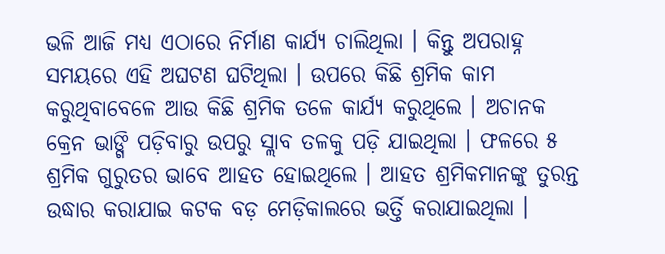ଭଳି ଆଜି ମଧ୍ୟ ଏଠାରେ ନିର୍ମାଣ କାର୍ଯ୍ୟ ଚାଲିଥିଲା । କିନ୍ତୁ ଅପରାହ୍ନ ସମୟରେ ଏହି ଅଘଟଣ ଘଟିଥିଲା । ଉପରେ କିଛି ଶ୍ରମିକ କାମ କରୁଥିବାବେଳେ ଆଉ କିଛି ଶ୍ରମିକ ତଳେ କାର୍ଯ୍ୟ କରୁଥିଲେ । ଅଚାନକ କ୍ରେନ ଭାଙ୍ଗି ପଡ଼ିବାରୁ ଉପରୁ ସ୍ଲାବ ତଳକୁ ପଡ଼ି ଯାଇଥିଲା । ଫଳରେ ୫ ଶ୍ରମିକ ଗୁରୁତର ଭାବେ ଆହତ ହୋଇଥିଲେ । ଆହତ ଶ୍ରମିକମାନଙ୍କୁ ତୁରନ୍ତ ଉଦ୍ଧାର କରାଯାଇ କଟକ ବଡ଼ ମେଡ଼ିକାଲରେ ଭର୍ତ୍ତି କରାଯାଇଥିଲା ।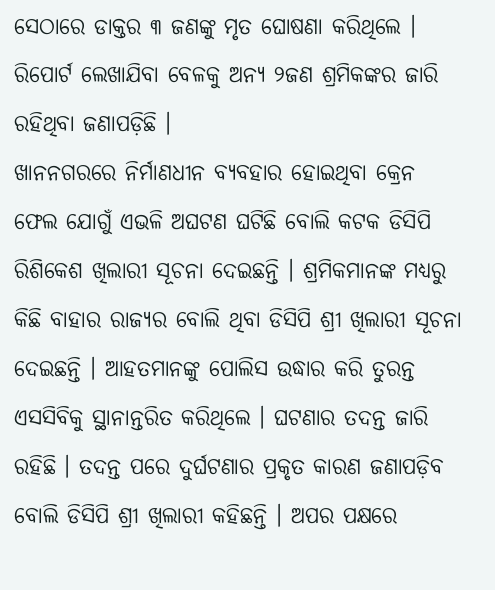ସେଠାରେ ଡାକ୍ତର ୩ ଜଣଙ୍କୁ ମୃତ ଘୋଷଣା କରିଥିଲେ । ରିପୋର୍ଟ ଲେଖାଯିବା ବେଳକୁ ଅନ୍ୟ ୨ଜଣ ଶ୍ରମିକଙ୍କର ଜାରି ରହିଥିବା ଜଣାପଡ଼ିଛି ।
ଖାନନଗରରେ ନିର୍ମାଣଧୀନ ବ୍ୟବହାର ହୋଇଥିବା କ୍ରେନ ଫେଲ ଯୋଗୁଁ ଏଭଳି ଅଘଟଣ ଘଟିଛି ବୋଲି କଟକ ଡିସିପି ରିଶିକେଶ ଖିଲାରୀ ସୂଚନା ଦେଇଛନ୍ତି । ଶ୍ରମିକମାନଙ୍କ ମଧ୍ୟରୁ କିଛି ବାହାର ରାଜ୍ୟର ବୋଲି ଥିବା ଡିସିପି ଶ୍ରୀ ଖିଲାରୀ ସୂଚନା ଦେଇଛନ୍ତି । ଆହତମାନଙ୍କୁ ପୋଲିସ ଉଦ୍ଧାର କରି ତୁରନ୍ତ ଏସସିବିକୁ ସ୍ଥାନାନ୍ତରିତ କରିଥିଲେ । ଘଟଣାର ତଦନ୍ତ ଜାରି ରହିଛି । ତଦନ୍ତ ପରେ ଦୁର୍ଘଟଣାର ପ୍ରକୃତ କାରଣ ଜଣାପଡ଼ିବ ବୋଲି ଡିସିପି ଶ୍ରୀ ଖିଲାରୀ କହିଛନ୍ତି । ଅପର ପକ୍ଷରେ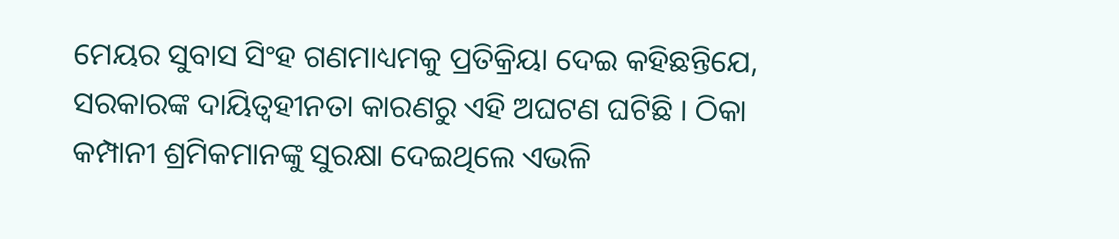ମେୟର ସୁବାସ ସିଂହ ଗଣମାଧ୍ୟମକୁ ପ୍ରତିକ୍ରିୟା ଦେଇ କହିଛନ୍ତିଯେ, ସରକାରଙ୍କ ଦାୟିତ୍ୱହୀନତା କାରଣରୁ ଏହି ଅଘଟଣ ଘଟିଛି । ଠିକା କମ୍ପାନୀ ଶ୍ରମିକମାନଙ୍କୁ ସୁରକ୍ଷା ଦେଇଥିଲେ ଏଭଳି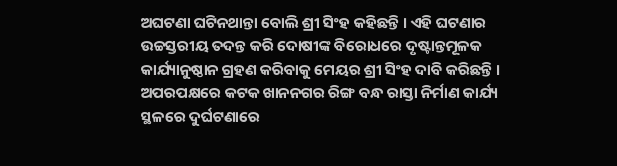ଅଘଟଣା ଘଟିନଥାନ୍ତା ବୋଲି ଶ୍ରୀ ସିଂହ କହିଛନ୍ତି । ଏହି ଘଟଣାର ଉଚ୍ଚସ୍ତରୀୟ ତଦନ୍ତ କରି ଦୋଷୀଙ୍କ ବିରୋଧରେ ଦୃଷ୍ଟାନ୍ତମୂଳକ କାର୍ଯ୍ୟାନୁଷ୍ଠାନ ଗ୍ରହଣ କରିବାକୁ ମେୟର ଶ୍ରୀ ସିଂହ ଦାବି କରିଛନ୍ତି । ଅପରପକ୍ଷରେ କଟକ ଖାନନଗର ରିଙ୍ଗ ବନ୍ଧ ରାସ୍ତା ନିର୍ମାଣ କାର୍ଯ୍ୟ ସ୍ଥଳରେ ଦୁର୍ଘଟଣାରେ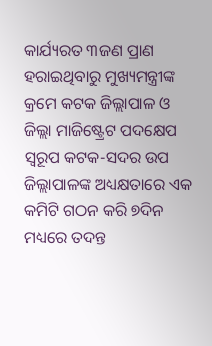କାର୍ଯ୍ୟରତ ୩ଜଣ ପ୍ରାଣ ହରାଇଥିବାରୁ ମୁଖ୍ୟମନ୍ତ୍ରୀଙ୍କ କ୍ରମେ କଟକ ଜିଲ୍ଲାପାଳ ଓ ଜିଲ୍ଲା ମାଜିଷ୍ଟ୍ରେଟ ପଦକ୍ଷେପ ସ୍ୱରୂପ କଟକ-ସଦର ଉପ ଜିଲ୍ଲାପାଳଙ୍କ ଅଧ୍ୟକ୍ଷତାରେ ଏକ କମିଟି ଗଠନ କରି ୭ଦିନ ମଧ୍ୟରେ ତଦନ୍ତ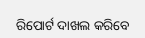ରିପୋର୍ଟ ଦାଖଲ କରିବେ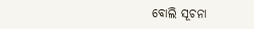ବୋଲି ସୂଚନା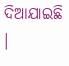ଦିଆଯାଇଛି ।